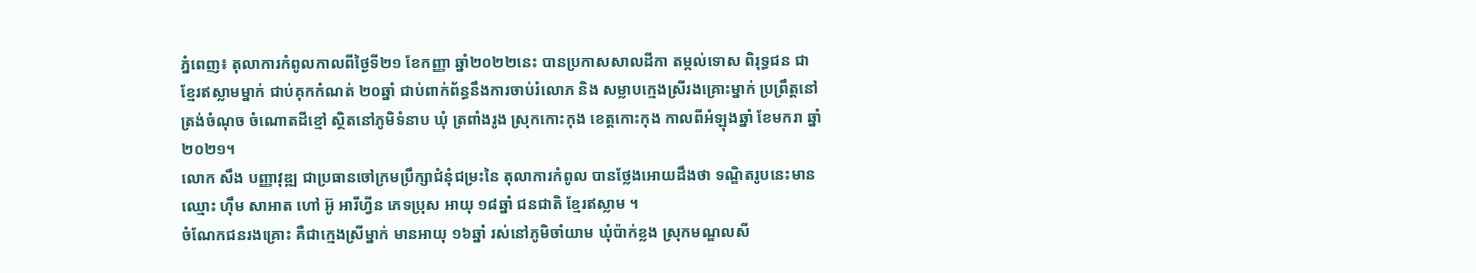ភ្នំពេញ៖ តុលាការកំពូលកាលពីថ្ងៃទី២១ ខែកញ្ញា ឆ្នាំ២០២២នេះ បានប្រកាសសាលដីកា តម្កល់ទោស ពិរុទ្ធជន ជា ខ្មែរឥស្លាមម្នាក់ ជាប់គុកកំណត់ ២០ឆ្នាំ ជាប់ពាក់ព័ន្ធនឹងការចាប់រំលោភ និង សម្លាបក្មេងស្រីរងគ្រោះម្នាក់ ប្រព្រឹត្តនៅត្រង់ចំណុច ចំណោតដីខ្មៅ ស្ថិតនៅភូមិទំនាប ឃុំ ត្រពាំងរូង ស្រុកកោះកុង ខេត្តកោះកុង កាលពីអំឡុងឆ្នាំ ខែមករា ឆ្នាំ២០២១។
លោក សឹង បញ្ញាវុឌ្ឍ ជាប្រធានចៅក្រមប្រឹក្សាជំនុំជម្រះនៃ តុលាការកំពូល បានថ្លែងអោយដឹងថា ទណ្ឌិតរូបនេះមានឈ្មោះ ហ៊ឹម សាអាត ហៅ អ៊ូ អារីហ្វីន ភេទប្រុស អាយុ ១៨ឆ្នាំ ជនជាតិ ខ្មែរឥស្លាម ។
ចំណែកជនរងគ្រោះ គឺជាក្មេងស្រីម្នាក់ មានអាយុ ១៦ឆ្នាំ រស់នៅភូមិចាំយាម ឃុំប៉ាក់ខ្លង ស្រុកមណ្ឌលសី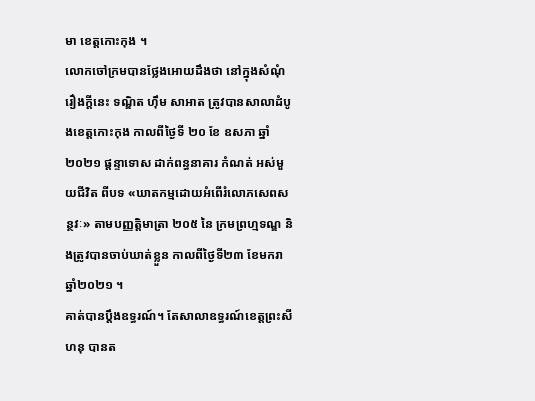មា ខេត្តកោះកុង ។
លោកចៅក្រមបានថ្លែងអោយដឹងថា នៅក្នុងសំណុំរឿងក្តីនេះ ទណ្ឌិត ហ៊ឹម សាអាត ត្រូវបានសាលាដំបូងខេត្តកោះកុង កាលពីថ្ងៃទី ២០ ខែ ឧសភា ឆ្នាំ ២០២១ ផ្តន្ទាទោស ដាក់ពន្ធនាគារ កំណត់ អស់មួយជីវិត ពីបទ «ឃាតកម្មដោយអំពើរំលោភសេពសន្ថវៈ» តាមបញ្ញត្តិមាត្រា ២០៥ នៃ ក្រមព្រហ្មទណ្ឌ និងត្រូវបានចាប់ឃាត់ខ្លួន កាលពីថ្ងៃទី២៣ ខែមករា ឆ្នាំ២០២១ ។
គាត់បានប្តឹងឧទ្ធរណ៍។ តែសាលាឧទ្ធរណ៍ខេត្តព្រះសីហនុ បានត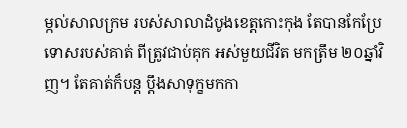ម្កល់សាលក្រម របស់សាលាដំបូងខេត្តកោះកុង តែបានកែប្រែទោសរបស់គាត់ ពីត្រូវជាប់គុក អស់មួយជីវិត មកត្រឹម ២០ឆ្នាំវិញ។ តែគាត់ក៏បន្ត ប្តឹងសាទុក្ខមកកា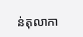ន់តុលាកា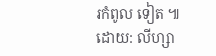រកំពូល ទៀត ៕
ដោយ: លីហ្សា